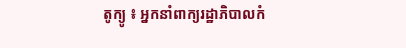តូក្យូ ៖ អ្នកនាំពាក្យរដ្ឋាភិបាលកំ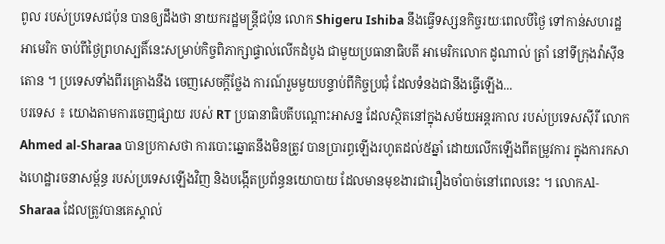ពូល របស់ប្រទេសជប៉ុន បានឲ្យដឹងថា នាយករដ្ឋមន្ត្រីជប៉ុន លោក Shigeru Ishiba នឹងធ្វើទស្សនកិច្ចរយៈពេលបីថ្ងៃ ទៅកាន់សហរដ្ឋអាមេរិក ចាប់ពីថ្ងៃព្រហស្បតិ៍នេះសម្រាប់កិច្ចពិភាក្សាផ្ទាល់លើកដំបូង ជាមួយប្រធានាធិបតី អាមេរិកលោក ដូណាល់ ត្រាំ នៅទីក្រុងវ៉ាស៊ីនតោន ។ ប្រទេសទាំងពីរគ្រោងនឹង ចេញសេចក្តីថ្លែង ការណ៍រួមមួយបន្ទាប់ពីកិច្ចប្រជុំ ដែលទំនងជានឹងធ្វើឡើង...
បរទេស ៖ យោងតាមការចេញផ្សាយ របស់ RT ប្រធានាធិបតីបណ្តោះអាសន្ន ដែលស្ថិតនៅក្នុងសម័យអន្តរកាល របស់ប្រទេសស៊ីរី លោក Ahmed al-Sharaa បានប្រកាសថា ការបោះឆ្នោតនឹងមិនត្រូវ បានប្រារព្ធឡើងរហូតដល់៥ឆ្នាំ ដោយលើកឡើងពីតម្រូវការ ក្នុងការកសាងហេដ្ឋារចនាសម្ព័ន្ធ របស់ប្រទេសឡើងវិញ និងបង្កើតប្រព័ន្ធនយោបាយ ដែលមានមុខងារជារឿងចាំបាច់នៅពេលនេះ ។ លោកAl-Sharaa ដែលត្រូវបានគេស្គាល់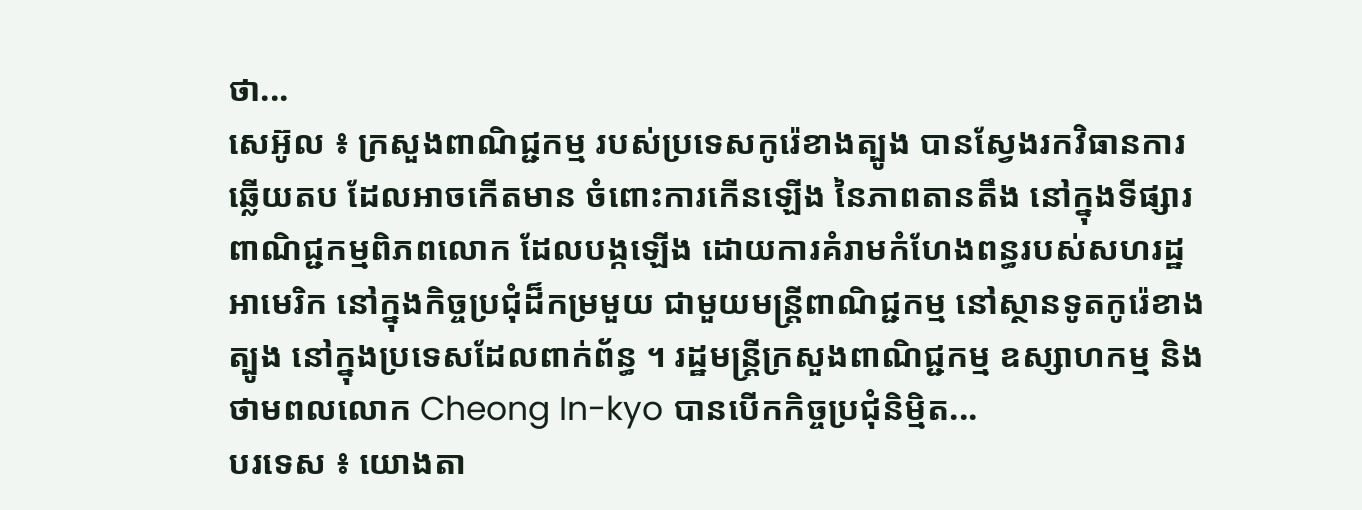ថា...
សេអ៊ូល ៖ ក្រសួងពាណិជ្ជកម្ម របស់ប្រទេសកូរ៉េខាងត្បូង បានស្វែងរកវិធានការឆ្លើយតប ដែលអាចកើតមាន ចំពោះការកើនឡើង នៃភាពតានតឹង នៅក្នុងទីផ្សារពាណិជ្ជកម្មពិភពលោក ដែលបង្កឡើង ដោយការគំរាមកំហែងពន្ធរបស់សហរដ្ឋអាមេរិក នៅក្នុងកិច្ចប្រជុំដ៏កម្រមួយ ជាមួយមន្ត្រីពាណិជ្ជកម្ម នៅស្ថានទូតកូរ៉េខាងត្បូង នៅក្នុងប្រទេសដែលពាក់ព័ន្ធ ។ រដ្ឋមន្ត្រីក្រសួងពាណិជ្ជកម្ម ឧស្សាហកម្ម និងថាមពលលោក Cheong In-kyo បានបើកកិច្ចប្រជុំនិម្មិត...
បរទេស ៖ យោងតា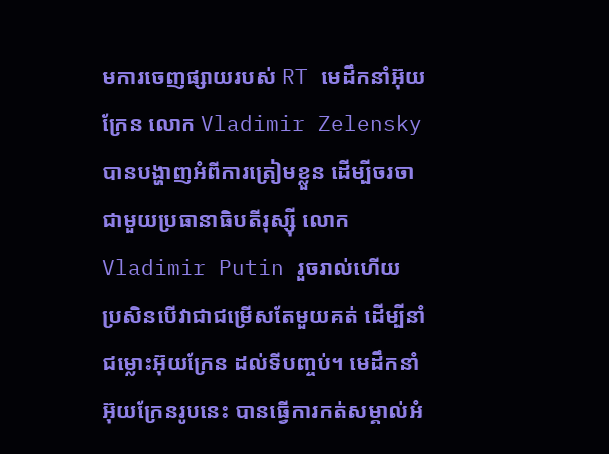មការចេញផ្សាយរបស់ RT មេដឹកនាំអ៊ុយក្រែន លោក Vladimir Zelensky បានបង្ហាញអំពីការត្រៀមខ្លួន ដើម្បីចរចា ជាមួយប្រធានាធិបតីរុស្ស៊ី លោក Vladimir Putin រួចរាល់ហើយ ប្រសិនបើវាជាជម្រើសតែមួយគត់ ដើម្បីនាំជម្លោះអ៊ុយក្រែន ដល់ទីបញ្ចប់។ មេដឹកនាំអ៊ុយក្រែនរូបនេះ បានធ្វើការកត់សម្គាល់អំ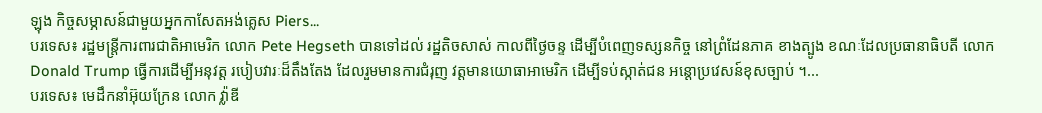ឡុង កិច្ចសម្ភាសន៍ជាមួយអ្នកកាសែតអង់គ្លេស Piers...
បរទេស៖ រដ្ឋមន្ត្រីការពារជាតិអាមេរិក លោក Pete Hegseth បានទៅដល់ រដ្ឋតិចសាស់ កាលពីថ្ងៃចន្ទ ដើម្បីបំពេញទស្សនកិច្ច នៅព្រំដែនភាគ ខាងត្បូង ខណៈដែលប្រធានាធិបតី លោក Donald Trump ធ្វើការដើម្បីអនុវត្ត របៀបវារៈដ៏តឹងតែង ដែលរួមមានការជំរុញ វត្តមានយោធាអាមេរិក ដើម្បីទប់ស្កាត់ជន អន្តោប្រវេសន៍ខុសច្បាប់ ។...
បរទេស៖ មេដឹកនាំអ៊ុយក្រែន លោក វ្ល៉ាឌី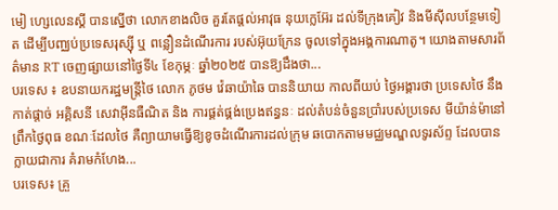មៀ ហ្សេលេនស្គី បានស្នើថា លោកខាងលិច គួរតែផ្តល់អាវុធ នុយក្លេអ៊ែរ ដល់ទីក្រុងគៀវ និងមីស៊ីលបន្ថែមទៀត ដើម្បីបញ្ឈប់ប្រទេសរុស្ស៊ី ឬ ពន្លឿនដំណើរការ របស់អ៊ុយក្រែន ចូលទៅក្នុងអង្គការណាតូ។ យោងតាមសារព័ត៌មាន RT ចេញផ្សាយនៅថ្ងៃទី៤ ខែកុម្ភៈ ឆ្នាំ២០២៥ បានឱ្យដឹងថា...
បរទេស ៖ ឧបនាយករដ្ឋមន្ត្រីថៃ លោក ភូថម វ៉េឆាយ៉ាឆៃ បាននិយាយ កាលពីយប់ ថ្ងៃអង្គារថា ប្រទេសថៃ នឹងកាត់ផ្តាច់ អគ្គិសនី សេវាអ៊ីនធឺណិត និង ការផ្គត់ផ្គង់ប្រេងឥន្ធនៈ ដល់តំបន់ចំនួនប្រាំរបស់ប្រទេស មីយ៉ាន់ម៉ានៅព្រឹកថ្ងៃពុធ ខណៈដែលថៃ គឺព្យាយាមធ្វើឱ្យខូចដំណើរការដល់ក្រុម ឆបោកតាមមជ្ឈមណ្ឌលទូរស័ព្ទ ដែលបានក្លាយជាការ គំរាមកំហែង...
បរទេស៖ គ្រួ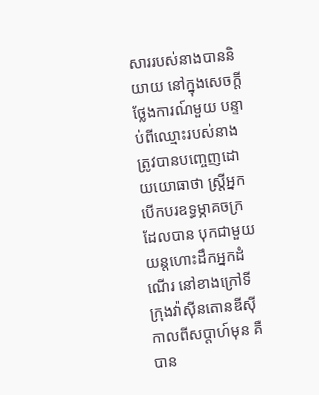សាររបស់នាងបាននិយាយ នៅក្នុងសេចក្តីថ្លែងការណ៍មួយ បន្ទាប់ពីឈ្មោះរបស់នាង ត្រូវបានបញ្ចេញដោយយោធាថា ស្ត្រីអ្នកបើកបរឧទ្ធម្ភាគចក្រដែលបាន បុកជាមួយយន្តហោះដឹកអ្នកដំណើរ នៅខាងក្រៅទីក្រុងវ៉ាស៊ីនតោនឌីស៊ីកាលពីសប្តាហ៍មុន គឺបាន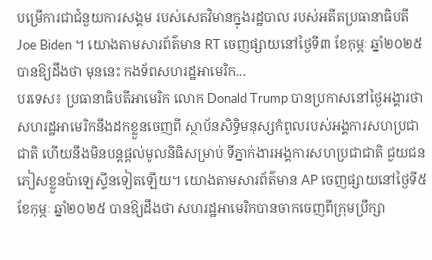បម្រើការជាជំនួយការសង្គម របស់សេតវិមានក្នុងរដ្ឋបាល របស់អតីតប្រធានាធិបតី Joe Biden ។ យោងតាមសារព័ត៌មាន RT ចេញផ្សាយនៅថ្ងៃទី៣ ខែកុម្ភៈ ឆ្នាំ២០២៥ បានឱ្យដឹងថា មុននេះ កងទ័ពសហរដ្ឋអាមេរិក...
បរទេស៖ ប្រធានាធិបតីអាមេរិក លោក Donald Trump បានប្រកាសនៅថ្ងៃអង្គារថា សហរដ្ឋអាមេរិកនឹងដកខ្លួនចេញពី ស្ថាប័នសិទ្ធិមនុស្សកំពូលរបស់អង្គការសហប្រជាជាតិ ហើយនឹងមិនបន្តផ្តល់មូលនិធិសម្រាប់ ទីភ្នាក់ងារអង្គការសហប្រជាជាតិ ជួយជនភៀសខ្លួនប៉ាឡេស្ទីនទៀតឡើយ។ យោងតាមសារព័ត៌មាន AP ចេញផ្សាយនៅថ្ងៃទី៥ ខែកុម្ភៈ ឆ្នាំ២០២៥ បានឱ្យដឹងថា សហរដ្ឋអាមេរិកបានចាកចេញពីក្រុមប្រឹក្សា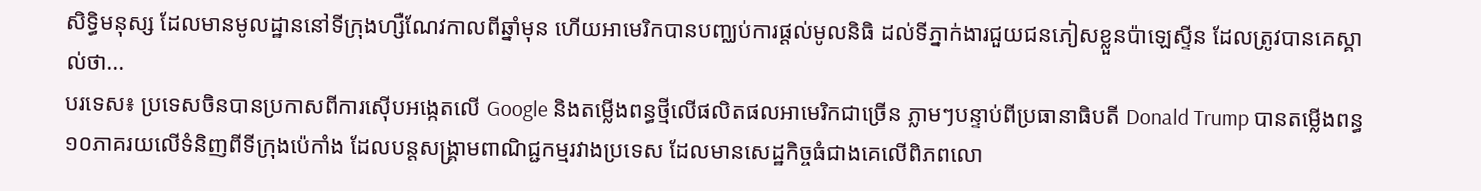សិទ្ធិមនុស្ស ដែលមានមូលដ្ឋាននៅទីក្រុងហ្សឺណែវកាលពីឆ្នាំមុន ហើយអាមេរិកបានបញ្ឈប់ការផ្តល់មូលនិធិ ដល់ទីភ្នាក់ងារជួយជនភៀសខ្លួនប៉ាឡេស្ទីន ដែលត្រូវបានគេស្គាល់ថា...
បរទេស៖ ប្រទេសចិនបានប្រកាសពីការស៊ើបអង្កេតលើ Google និងតម្លើងពន្ធថ្មីលើផលិតផលអាមេរិកជាច្រើន ភ្លាមៗបន្ទាប់ពីប្រធានាធិបតី Donald Trump បានតម្លើងពន្ធ ១០ភាគរយលើទំនិញពីទីក្រុងប៉េកាំង ដែលបន្តសង្គ្រាមពាណិជ្ជកម្មរវាងប្រទេស ដែលមានសេដ្ឋកិច្ចធំជាងគេលើពិភពលោ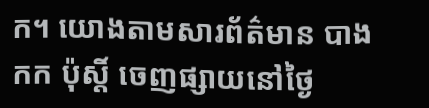ក។ យោងតាមសារព័ត៌មាន បាងកក ប៉ុស្តិ៍ ចេញផ្សាយនៅថ្ងៃ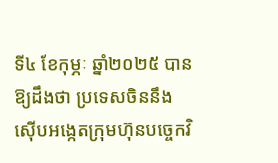ទី៤ ខែកុម្ភៈ ឆ្នាំ២០២៥ បានឱ្យដឹងថា ប្រទេសចិននឹងស៊ើបអង្កេតក្រុមហ៊ុនបច្ចេកវិ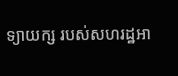ទ្យាយក្ស របស់សហរដ្ឋអា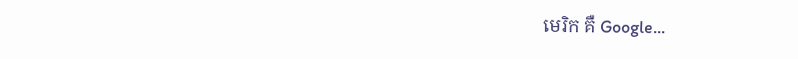មេរិក គឺ Google...